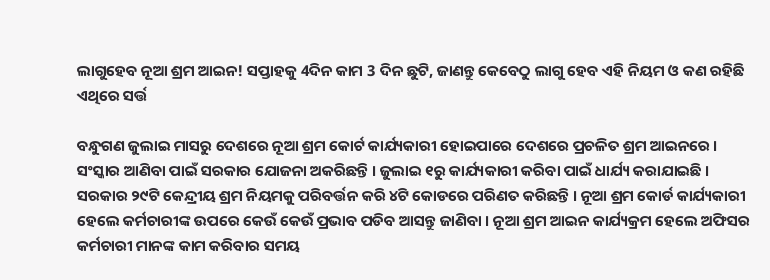ଲାଗୁହେବ ନୂଆ ଶ୍ରମ ଆଇନ! ସପ୍ତାହକୁ 4ଦିନ କାମ 3 ଦିନ ଛୁଟି, ଜାଣନ୍ତୁ କେବେଠୁ ଲାଗୁ ହେବ ଏହି ନିୟମ ଓ କଣ ରହିଛି ଏଥିରେ ସର୍ତ୍ତ

ବନ୍ଧୁଗଣ ଜୁଲାଇ ମାସରୁ ଦେଶରେ ନୂଆ ଶ୍ରମ କୋର୍ଟ କାର୍ଯ୍ୟକାରୀ ହୋଇପାରେ ଦେଶରେ ପ୍ରଚଳିତ ଶ୍ରମ ଆଇନରେ । ସଂସ୍କାର ଆଣିବା ପାଇଁ ସରକାର ଯୋଜନା ଅକରିଛନ୍ତି । ଜୁଲାଇ ୧ରୁ କାର୍ଯ୍ୟକାରୀ କରିବା ପାଇଁ ଧାର୍ଯ୍ୟ କରାଯାଇଛି । ସରକାର ୨୯ଟି କେନ୍ଦ୍ରୀୟ ଶ୍ରମ ନିୟମକୁ ପରିବର୍ତ୍ତନ କରି ୪ଟି କୋଡରେ ପରିଣତ କରିଛନ୍ତି । ନୂଆ ଶ୍ରମ କୋର୍ଡ କାର୍ଯ୍ୟକାରୀ ହେଲେ କର୍ମଚାରୀଙ୍କ ଉପରେ କେଉଁ କେଉଁ ପ୍ରଭାବ ପଡିବ ଆସନ୍ତୁ ଜାଣିବା । ନୂଆ ଶ୍ରମ ଆଇନ କାର୍ଯ୍ୟକ୍ରମ ହେଲେ ଅଫିସର କର୍ମଚାରୀ ମାନଙ୍କ କାମ କରିବାର ସମୟ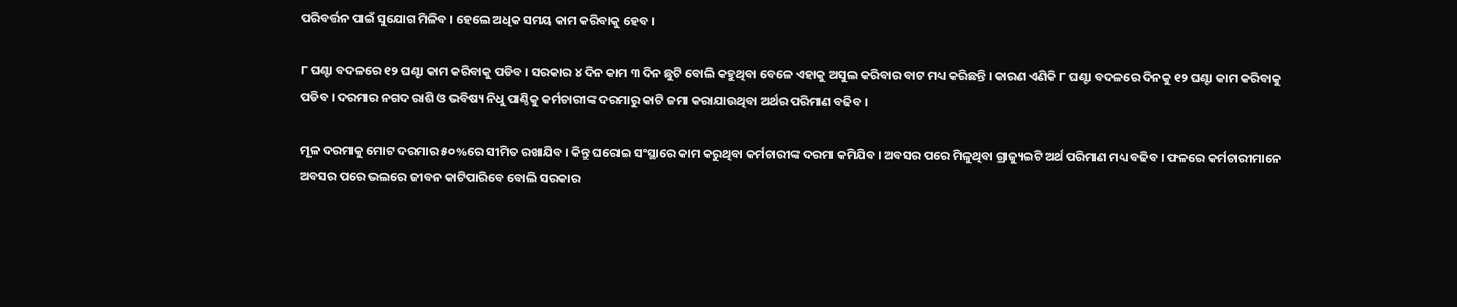ପରିବର୍ତ୍ତନ ପାଇଁ ସୁଯୋଗ ମିଳିବ । ହେଲେ ଅଧିକ ସମୟ କାମ କରିବାକୁ ହେବ ।

୮ ଘଣ୍ଟା ବଦଳରେ ୧୨ ଘଣ୍ଟା କାମ କରିବାକୁ ପଡିବ । ସରକାର ୪ ଦିନ କାମ ୩ ଦିନ ଛୁଟି ବୋଲି କହୁଥିବା ବେଳେ ଏହାକୁ ଅସୁଲ କରିବାର ବାଟ ମଧ୍ୟ କରିଛନ୍ତି । କାରଣ ଏଣିକି ୮ ଘଣ୍ଟା ବଦଳରେ ଦିନକୁ ୧୨ ଘଣ୍ଟା କାମ କରିବାକୁ ପଡିବ । ଦରମାର ନଗଦ ରାଶି ଓ ଭବିଷ୍ୟ ନିଧୁ ପାଣ୍ଠିକୁ କର୍ମଚାରୀଙ୍କ ଦରମାରୁ କାଟି ଜମା କରାଯାଉଥିବା ଅର୍ଥର ପରିମାଣ ବଢିବ ।

ମୂଳ ଦରମାକୁ ମୋଟ ଦରମାର ୫୦%ରେ ସୀମିତ ରଖାଯିବ । କିନ୍ତୁ ଘରୋଇ ସଂସ୍ଥାରେ କାମ କରୁଥିବା କର୍ମଚାରୀଙ୍କ ଦରମା କମିଯିବ । ଅବସର ପରେ ମିଳୁଥିବା ଗ୍ରାଜ୍ୟୁଇଟି ଅର୍ଥ ପରିମାଣ ମଧ୍ୟ ବଢିବ । ଫଳରେ କର୍ମଚାରୀମାନେ ଅବସର ପରେ ଭଲରେ ଜୀବନ କାଟିପାରିବେ ବୋଲି ସରକାର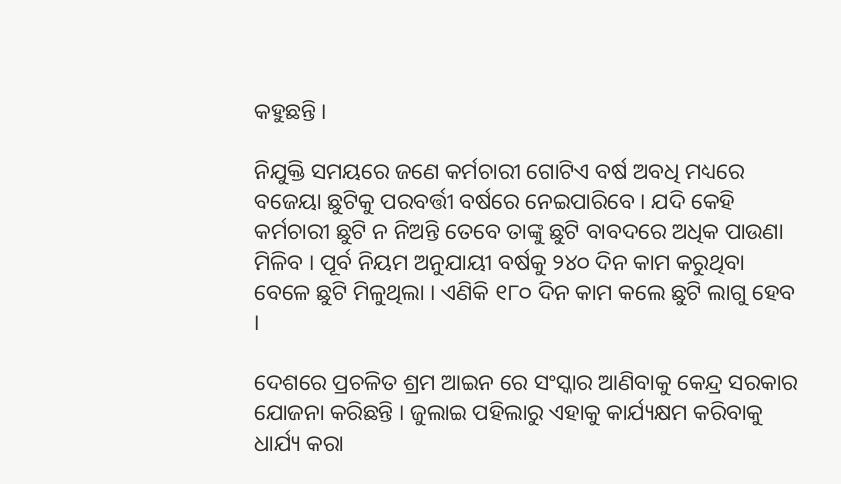କହୁଛନ୍ତି ।

ନିଯୁକ୍ତି ସମୟରେ ଜଣେ କର୍ମଚାରୀ ଗୋଟିଏ ବର୍ଷ ଅବଧି ମଧ୍ୟରେ ବଜେୟା ଛୁଟିକୁ ପରବର୍ତ୍ତୀ ବର୍ଷରେ ନେଇପାରିବେ । ଯଦି କେହି କର୍ମଚାରୀ ଛୁଟି ନ ନିଅନ୍ତି ତେବେ ତାଙ୍କୁ ଛୁଟି ବାବଦରେ ଅଧିକ ପାଉଣା ମିଳିବ । ପୂର୍ବ ନିୟମ ଅନୁଯାୟୀ ବର୍ଷକୁ ୨୪୦ ଦିନ କାମ କରୁଥିବା ବେଳେ ଛୁଟି ମିଳୁଥିଲା । ଏଣିକି ୧୮୦ ଦିନ କାମ କଲେ ଛୁଟି ଲାଗୁ ହେବ ।

ଦେଶରେ ପ୍ରଚଳିତ ଶ୍ରମ ଆଇନ ରେ ସଂସ୍କାର ଆଣିବାକୁ କେନ୍ଦ୍ର ସରକାର ଯୋଜନା କରିଛନ୍ତି । ଜୁଲାଇ ପହିଲାରୁ ଏହାକୁ କାର୍ଯ୍ୟକ୍ଷମ କରିବାକୁ ଧାର୍ଯ୍ୟ କରା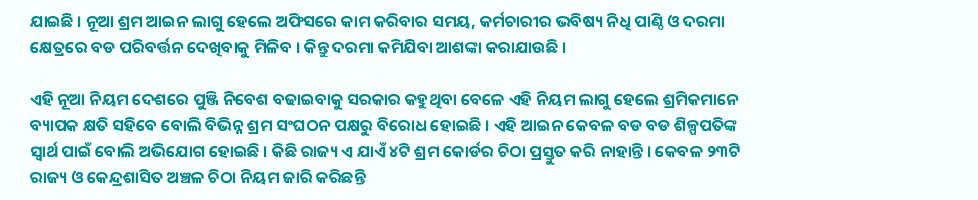ଯାଇଛି । ନୂଆ ଶ୍ରମ ଆଇନ ଲାଗୁ ହେଲେ ଅଫିସରେ କାମ କରିବାର ସମୟ, କର୍ମଚାରୀର ଭବିଷ୍ୟ ନିଧି ପାଣ୍ଠି ଓ ଦରମା କ୍ଷେତ୍ରରେ ବଡ ପରିବର୍ତ୍ତନ ଦେଖିବାକୁ ମିଳିବ । କିନ୍ତୁ ଦରମା କମିଯିବା ଆଶଙ୍କା କରାଯାଉଛି ।

ଏହି ନୂଆ ନିୟମ ଦେଶରେ ପୁଞ୍ଜି ନିବେଶ ବଢାଇବାକୁ ସରକାର କହୁଥିବା ବେଳେ ଏହି ନିୟମ ଲାଗୁ ହେଲେ ଶ୍ରମିକମାନେ ବ୍ୟାପକ କ୍ଷତି ସହିବେ ବୋଲି ବିଭିନ୍ନ ଶ୍ରମ ସଂଘଠନ ପକ୍ଷରୁ ବିରୋଧ ହୋଇଛି । ଏହି ଆଇନ କେବଳ ବଡ ବଡ ଶିଳ୍ପପତିଙ୍କ ସ୍ଵାର୍ଥ ପାଇଁ ବୋଲି ଅଭିଯୋଗ ହୋଇଛି । କିଛି ରାଜ୍ୟ ଏ ଯାଏଁ ୪ଟି ଶ୍ରମ କୋର୍ଡର ଚିଠା ପ୍ରସ୍ତୁତ କରି ନାହାନ୍ତି । କେବଳ ୨୩ଟି ରାଜ୍ୟ ଓ କେନ୍ଦ୍ରଶାସିତ ଅଞ୍ଚଳ ଚିଠା ନିୟମ ଜାରି କରିଛନ୍ତି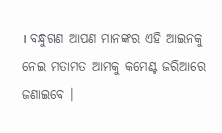। ବନ୍ଧୁଗଣ ଆପଣ ମାନଙ୍କର ଏହି ଆଇନକୁ ନେଇ ମତାମତ ଆମକୁ କମେଣ୍ଟ ଜରିଆରେ ଜଣାଇବେ ।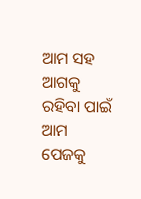ଆମ ସହ ଆଗକୁ ରହିବା ପାଇଁ ଆମ ପେଜକୁ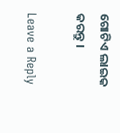ଗୋଟିଏ ଲାଇକ କରନ୍ତୁ ।

Leave a Reply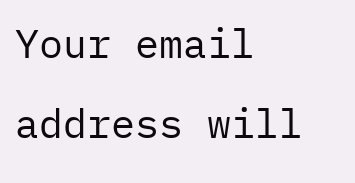Your email address will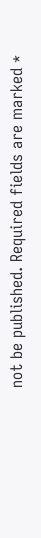not be published. Required fields are marked *